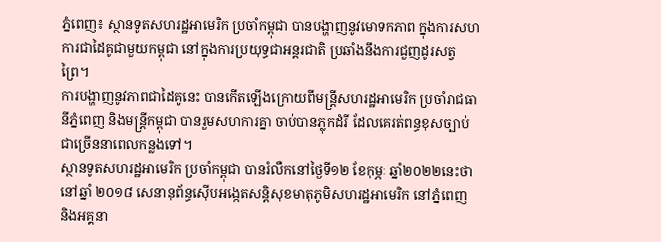ភ្នំពេញ៖ ស្ថានទូតសហរដ្ឋអាមេរិក ប្រចាំកម្ពុជា បានបង្ហាញនូវមោទកភាព ក្នុងការសហការជាដៃគូជាមួយកម្ពុជា នៅក្នុងការប្រយុទ្ធជាអន្តរជាតិ ប្រឆាំងនឹងការជួញដូរសត្វព្រៃ។
ការបង្ហាញនូវភាពជាដៃគូនេះ បានកើតឡើងក្រោយពីមន្រ្តីសហរដ្ឋអាមេរិក ប្រចាំរាជធានីភ្នំពេញ និងមន្រ្តីកម្ពុជា បានរួមសហការគ្នា ចាប់បានភ្លុកដំរី ដែលគេរត់ពន្ធខុសច្បាប់ជាច្រើននាពេលកន្លងទៅ។
ស្ថានទូតសហរដ្ឋអាមេរិក ប្រចាំកម្ពុជា បានរំលឺកនៅថ្ងៃទី១២ ខែកុម្ភៈ ឆ្នាំ២០២២នេះថា នៅឆ្នាំ ២០១៨ សេនានុព័ន្ធស៊ើបអង្កេតសន្តិសុខមាតុភូមិសហរដ្ឋអាមេរិក នៅភ្នំពេញ និងអគ្គនា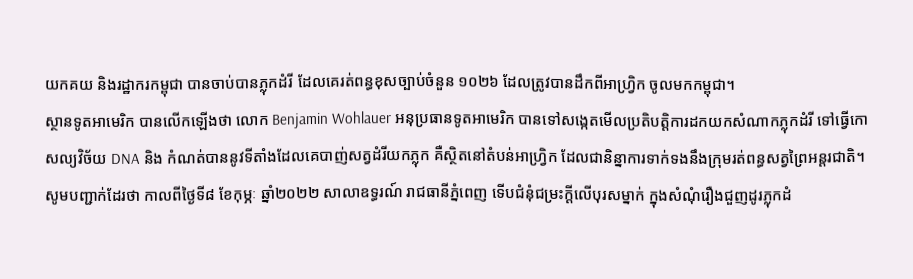យកគយ និងរដ្ឋាករកម្ពុជា បានចាប់បានភ្លុកដំរី ដែលគេរត់ពន្ធខុសច្បាប់ចំនួន ១០២៦ ដែលត្រូវបានដឹកពីអាហ្រ្វិក ចូលមកកម្ពុជា។
ស្ថានទូតអាមេរិក បានលើកឡើងថា លោក Benjamin Wohlauer អនុប្រធានទូតអាមេរិក បានទៅសង្កេតមើលប្រតិបត្តិការដកយកសំណាកភ្លុកដំរី ទៅធ្វើកោសល្យវិច័យ DNA និង កំណត់បាននូវទីតាំងដែលគេបាញ់សត្វដំរីយកភ្លុក គឺស្ថិតនៅតំបន់អាហ្វ្រិក ដែលជានិន្នាការទាក់ទងនឹងក្រុមរត់ពន្ធសត្វព្រៃអន្តរជាតិ។
សូមបញ្ជាក់ដែរថា កាលពីថ្ងៃទី៨ ខែកុម្ភៈ ឆ្នាំ២០២២ សាលាឧទ្ធរណ៍ រាជធានីភ្នំពេញ ទើបជំនុំជម្រះក្ដីលើបុរសម្នាក់ ក្នុងសំណុំរឿងជួញដូរភ្លុកដំ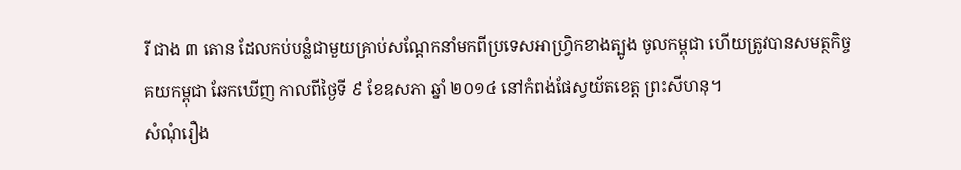រី ជាង ៣ តោន ដែលកប់បន្លំជាមួយគ្រាប់សណ្តែកនាំមកពីប្រទេសអាហ្វ្រិកខាងត្បូង ចូលកម្ពុជា ហើយត្រូវបានសមត្ថកិច្ចគយកម្ពុជា ឆែកឃើញ កាលពីថ្ងៃទី ៩ ខែឧសភា ឆ្នាំ ២០១៤ នៅកំពង់ផែស្វយ័តខេត្ត ព្រះសីហនុ។
សំណុំរឿង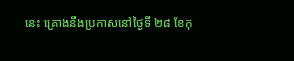នេះ គ្រោងនឹងប្រកាសនៅថ្ងៃទី ២៨ ខែកុ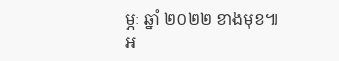ម្ភៈ ឆ្នាំ ២០២២ ខាងមុខ៕
អ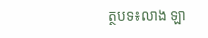ត្ថបទ៖លាង ឡា